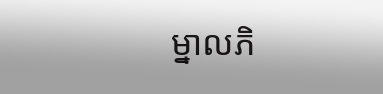ម្នាលភិ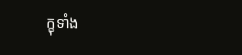ក្ខុទាំង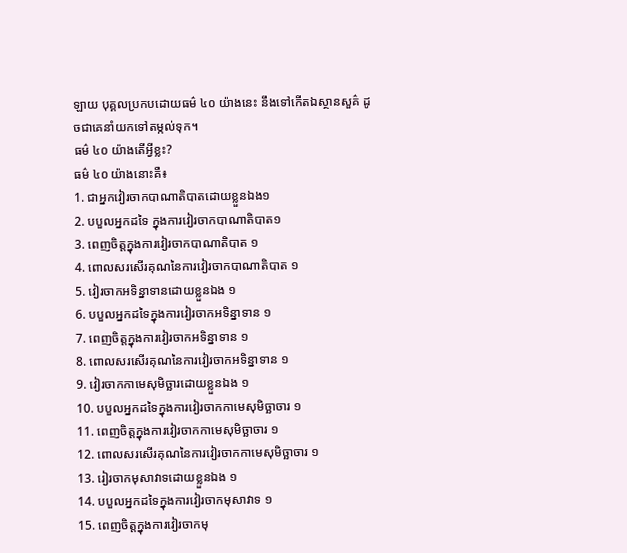ឡាយ បុគ្គលប្រកបដោយធម៌ ៤០ យ៉ាងនេះ នឹងទៅកើតឯស្ថានសួគ៌ ដូចជាគេនាំយកទៅតម្កល់ទុក។
ធម៌ ៤០ យ៉ាងតើអ្វីខ្លះ?
ធម៌ ៤០ យ៉ាងនោះគឺ៖
1. ជាអ្នកវៀរចាកបាណាតិបាតដោយខ្លួនឯង១
2. បបួលអ្នកដទៃ ក្នុងការវៀរចាកបាណាតិបាត១
3. ពេញចិត្តក្នុងការវៀរចាកបាណាតិបាត ១
4. ពោលសរសើរគុណនៃការវៀរចាកបាណាតិបាត ១
5. វៀរចាកអទិន្នាទានដោយខ្លួនឯង ១
6. បបួលអ្នកដទៃក្នុងការវៀរចាកអទិន្នាទាន ១
7. ពេញចិត្តក្នុងការវៀរចាកអទិន្នាទាន ១
8. ពោលសរសើរគុណនៃការវៀរចាកអទិន្នាទាន ១
9. វៀរចាកកាមេសុមិច្ឆារដោយខ្លួនឯង ១
10. បបួលអ្នកដទៃក្នុងការវៀរចាកកាមេសុមិច្ឆាចារ ១
11. ពេញចិត្តក្នុងការវៀរចាកកាមេសុមិច្ឆាចារ ១
12. ពោលសរសើរគុណនៃការវៀរចាកកាមេសុមិច្ឆាចារ ១
13. រៀរចាកមុសាវាទដោយខ្លួនឯង ១
14. បបួលអ្នកដទៃក្នុងការវៀរចាកមុសាវាទ ១
15. ពេញចិត្តក្នុងការវៀរចាកមុ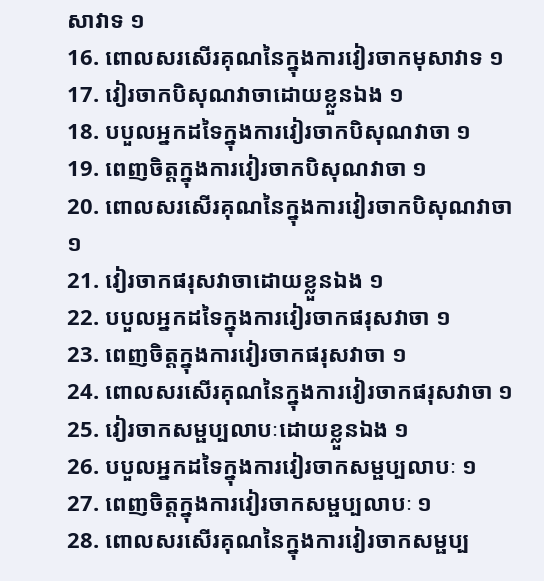សាវាទ ១
16. ពោលសរសើរគុណនៃក្នុងការវៀរចាកមុសាវាទ ១
17. វៀរចាកបិសុណវាចាដោយខ្លួនឯង ១
18. បបួលអ្នកដទៃក្នុងការវៀរចាកបិសុណវាចា ១
19. ពេញចិត្តក្នុងការវៀរចាកបិសុណវាចា ១
20. ពោលសរសើរគុណនៃក្នុងការវៀរចាកបិសុណវាចា ១
21. វៀរចាកផរុសវាចាដោយខ្លួនឯង ១
22. បបួលអ្នកដទៃក្នុងការវៀរចាកផរុសវាចា ១
23. ពេញចិត្តក្នុងការវៀរចាកផរុសវាចា ១
24. ពោលសរសើរគុណនៃក្នុងការវៀរចាកផរុសវាចា ១
25. វៀរចាកសម្ផប្បលាបៈដោយខ្លួនឯង ១
26. បបួលអ្នកដទៃក្នុងការវៀរចាកសម្ផប្បលាបៈ ១
27. ពេញចិត្តក្នុងការវៀរចាកសម្ផប្បលាបៈ ១
28. ពោលសរសើរគុណនៃក្នុងការវៀរចាកសម្ផប្ប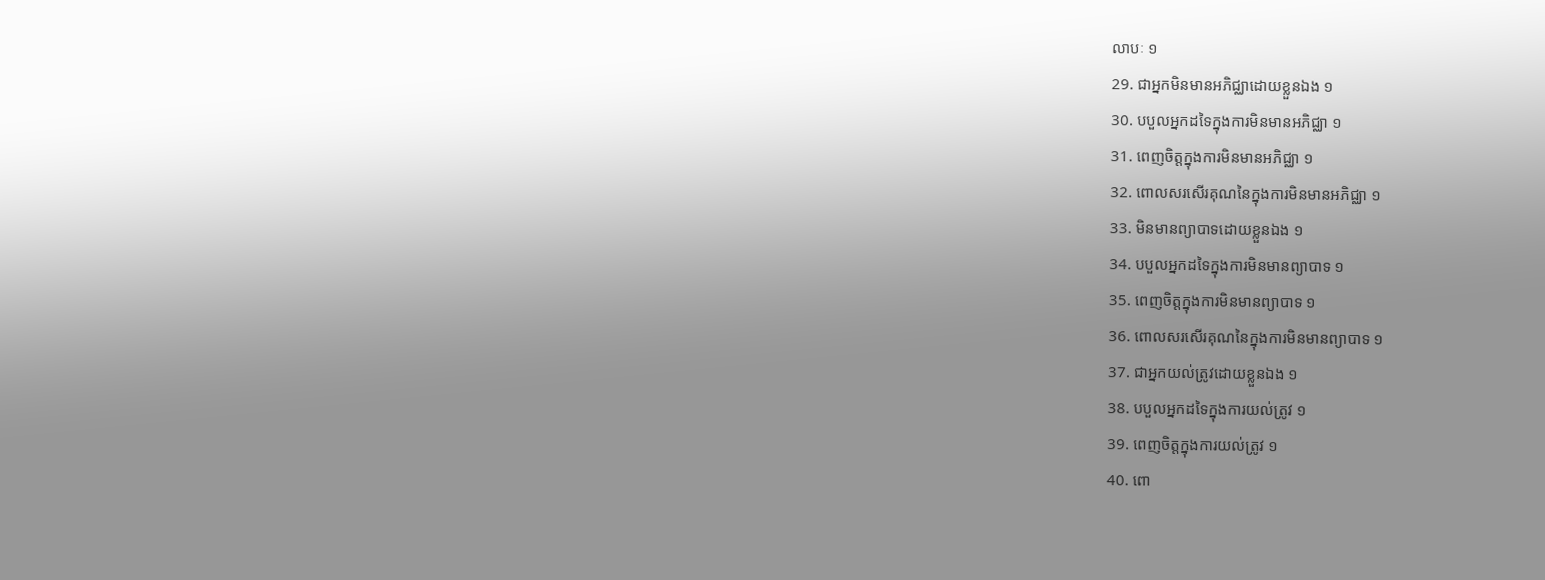លាបៈ ១
29. ជាអ្នកមិនមានអភិជ្ឈាដោយខ្លួនឯង ១
30. បបួលអ្នកដទៃក្នុងការមិនមានអភិជ្ឈា ១
31. ពេញចិត្តក្នុងការមិនមានអភិជ្ឈា ១
32. ពោលសរសើរគុណនៃក្នុងការមិនមានអភិជ្ឈា ១
33. មិនមានព្យាបាទដោយខ្លួនឯង ១
34. បបួលអ្នកដទៃក្នុងការមិនមានព្យាបាទ ១
35. ពេញចិត្តក្នុងការមិនមានព្យាបាទ ១
36. ពោលសរសើរគុណនៃក្នុងការមិនមានព្យាបាទ ១
37. ជាអ្នកយល់ត្រូវដោយខ្លួនឯង ១
38. បបួលអ្នកដទៃក្នុងការយល់ត្រូវ ១
39. ពេញចិត្តក្នុងការយល់ត្រូវ ១
40. ពោ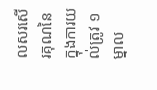លសរសើរគុណនៃក្នុងការយល់ត្រូវ ១
ម្នាល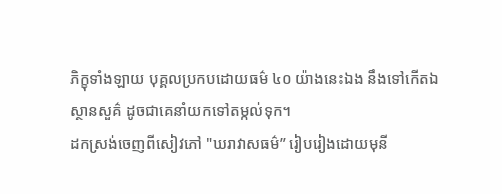ភិក្ខុទាំងឡាយ បុគ្គលប្រកបដោយធម៌ ៤០ យ៉ាងនេះឯង នឹងទៅកើតឯស្ថានសួគ៌ ដូចជាគេនាំយកទៅតម្កល់ទុក។
ដកស្រង់ចេញពីសៀវភៅ "ឃរាវាសធម៌” រៀបរៀងដោយមុនី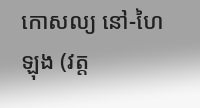កោសល្យ នៅ-ហៃឡុង (វត្ត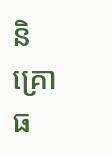និគ្រោធ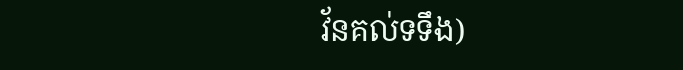វ័នគល់ទទឹង)